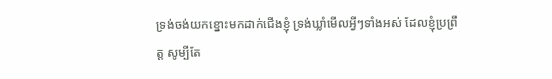ទ្រង់ចង់យកខ្នោះមកដាក់ជើងខ្ញុំ ទ្រង់ឃ្លាំមើលអ្វីៗទាំងអស់ ដែលខ្ញុំប្រព្រឹត្ត សូម្បីតែ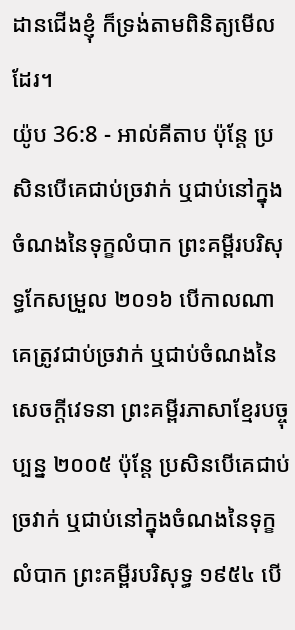ដានជើងខ្ញុំ ក៏ទ្រង់តាមពិនិត្យមើលដែរ។
យ៉ូប 36:8 - អាល់គីតាប ប៉ុន្តែ ប្រសិនបើគេជាប់ច្រវាក់ ឬជាប់នៅក្នុងចំណងនៃទុក្ខលំបាក ព្រះគម្ពីរបរិសុទ្ធកែសម្រួល ២០១៦ បើកាលណាគេត្រូវជាប់ច្រវាក់ ឬជាប់ចំណងនៃសេចក្ដីវេទនា ព្រះគម្ពីរភាសាខ្មែរបច្ចុប្បន្ន ២០០៥ ប៉ុន្តែ ប្រសិនបើគេជាប់ច្រវាក់ ឬជាប់នៅក្នុងចំណងនៃទុក្ខលំបាក ព្រះគម្ពីរបរិសុទ្ធ ១៩៥៤ បើ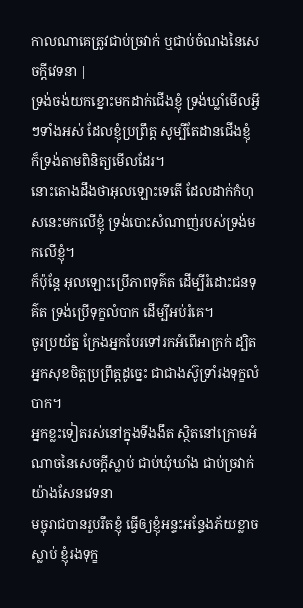កាលណាគេត្រូវជាប់ច្រវាក់ ឬជាប់ចំណងនៃសេចក្ដីវេទនា |
ទ្រង់ចង់យកខ្នោះមកដាក់ជើងខ្ញុំ ទ្រង់ឃ្លាំមើលអ្វីៗទាំងអស់ ដែលខ្ញុំប្រព្រឹត្ត សូម្បីតែដានជើងខ្ញុំ ក៏ទ្រង់តាមពិនិត្យមើលដែរ។
នោះតោងដឹងថាអុលឡោះទេតើ ដែលដាក់កំហុសនេះមកលើខ្ញុំ ទ្រង់បោះសំណាញ់របស់ទ្រង់មកលើខ្ញុំ។
ក៏ប៉ុន្តែ អុលឡោះប្រើភាពទុគ៌ត ដើម្បីរំដោះជនទុគ៌ត ទ្រង់ប្រើទុក្ខលំបាក ដើម្បីអប់រំគេ។
ចូរប្រយ័ត្ន ក្រែងអ្នកបែរទៅរកអំពើអាក្រក់ ដ្បិតអ្នកសុខចិត្តប្រព្រឹត្តដូច្នេះ ជាជាងស៊ូទ្រាំរងទុក្ខលំបាក។
អ្នកខ្លះទៀតរស់នៅក្នុងទីងងឹត ស្ថិតនៅក្រោមអំណាចនៃសេចក្ដីស្លាប់ ជាប់ឃុំឃាំង ជាប់ច្រវាក់យ៉ាងសែនវេទនា
មច្ចុរាជបានរួបរឹតខ្ញុំ ធ្វើឲ្យខ្ញុំអន្ទះអន្ទែងភ័យខ្លាចស្លាប់ ខ្ញុំរងទុក្ខ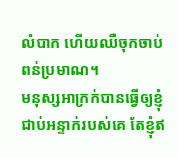លំបាក ហើយឈឺចុកចាប់ពន់ប្រមាណ។
មនុស្សអាក្រក់បានធ្វើឲ្យខ្ញុំ ជាប់អន្ទាក់របស់គេ តែខ្ញុំឥ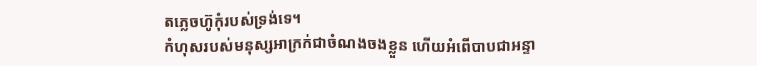តភ្លេចហ៊ូកុំរបស់ទ្រង់ទេ។
កំហុសរបស់មនុស្សអាក្រក់ជាចំណងចងខ្លួន ហើយអំពើបាបជាអន្ទា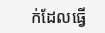ក់ដែលធ្វើ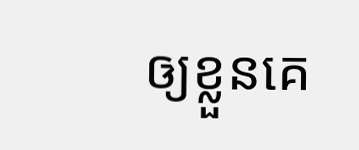ឲ្យខ្លួនគេ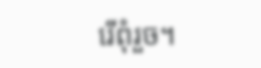រើពុំរួច។